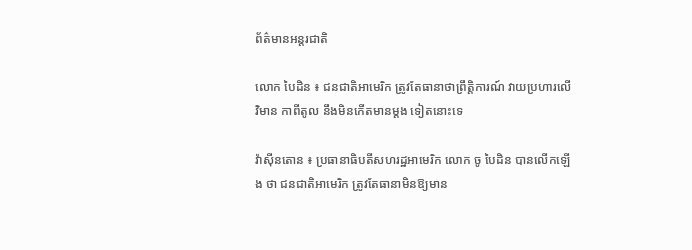ព័ត៌មានអន្តរជាតិ

លោក បៃដិន ៖ ជនជាតិអាមេរិក ត្រូវតែធានាថាព្រឹត្ដិការណ៍ វាយប្រហារលើវិមាន កាពីតូល នឹងមិនកើតមានម្ដង ទៀតនោះទេ

វ៉ាស៊ីនតោន ៖ ប្រធានាធិបតីសហរដ្ឋអាមេរិក លោក ចូ បៃដិន បានលើកឡើង ថា ជនជាតិអាមេរិក ត្រូវតែធានាមិនឱ្យមាន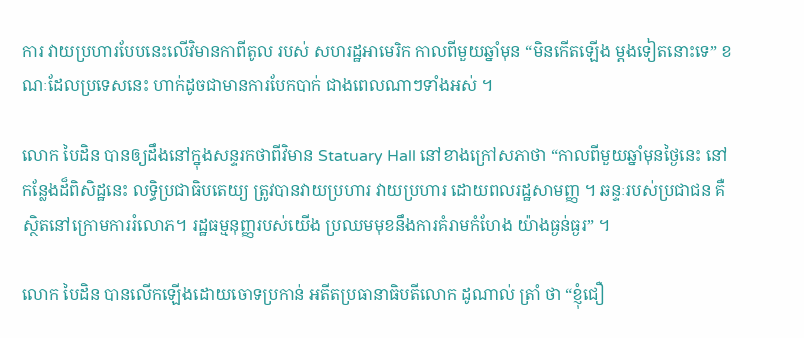ការ វាយប្រហារបែបនេះលើវិមានកាពីតូល របស់ សហរដ្ឋអាមេរិក កាលពីមួយឆ្នាំមុន “មិនកើតឡើង ម្តងទៀតនោះទេ” ខណៈដែលប្រទេសនេះ ហាក់ដូចជាមានការបែកបាក់ ជាងពេលណាៗទាំងអស់ ។

លោក បៃដិន បានឲ្យដឹងនៅក្នុងសន្ទរកថាពីវិមាន Statuary Hall នៅខាងក្រៅសភាថា “កាលពីមួយឆ្នាំមុនថ្ងៃនេះ នៅកន្លែងដ៏ពិសិដ្ឋនេះ លទ្ធិប្រជាធិបតេយ្យ ត្រូវបានវាយប្រហារ វាយប្រហារ ដោយពលរដ្ឋសាមញ្ញ ។ ឆន្ទៈរបស់ប្រជាជន គឺស្ថិតនៅក្រោមការរំលោភ។ រដ្ឋធម្មនុញ្ញរបស់យើង ប្រឈមមុខនឹងការគំរាមកំហែង យ៉ាងធ្ងន់ធ្ងរ” ។

លោក បៃដិន បានលើកឡើងដោយចោទប្រកាន់ អតីតប្រធានាធិបតីលោក ដូណាល់ ត្រាំ ថា “ខ្ញុំជឿ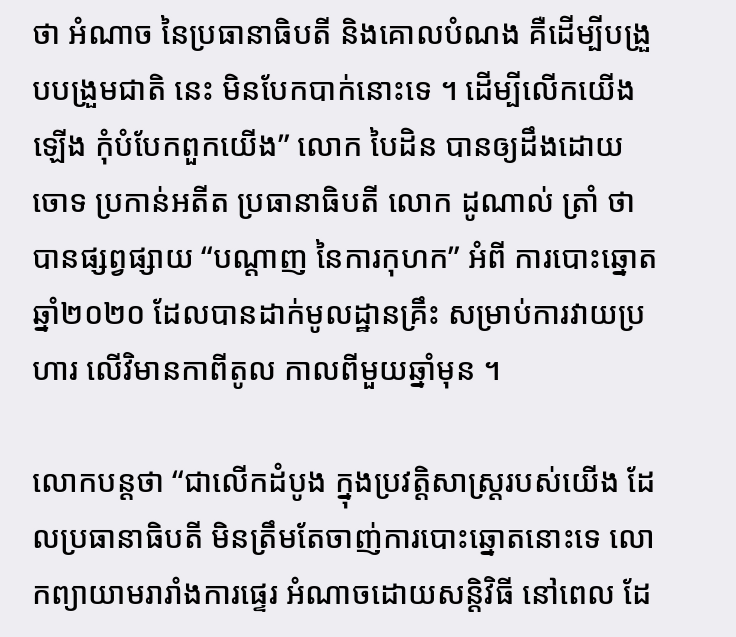ថា អំណាច នៃប្រធានាធិបតី និងគោលបំណង គឺដើម្បីបង្រួបបង្រួមជាតិ នេះ មិនបែកបាក់នោះទេ ។ ដើម្បីលើកយើងឡើង កុំបំបែកពួកយើង” លោក បៃដិន បានឲ្យដឹងដោយចោទ ប្រកាន់អតីត ប្រធានាធិបតី លោក ដូណាល់ ត្រាំ ថាបានផ្សព្វផ្សាយ “បណ្តាញ នៃការកុហក” អំពី ការបោះឆ្នោតឆ្នាំ២០២០ ដែលបានដាក់មូលដ្ឋានគ្រឹះ សម្រាប់ការវាយប្រហារ លើវិមានកាពីតូល កាលពីមួយឆ្នាំមុន ។

លោកបន្ដថា “ជាលើកដំបូង ក្នុងប្រវត្តិសាស្ត្ររបស់យើង ដែលប្រធានាធិបតី មិនត្រឹមតែចាញ់ការបោះឆ្នោតនោះទេ លោកព្យាយាមរារាំងការផ្ទេរ អំណាចដោយសន្តិវិធី នៅពេល ដែ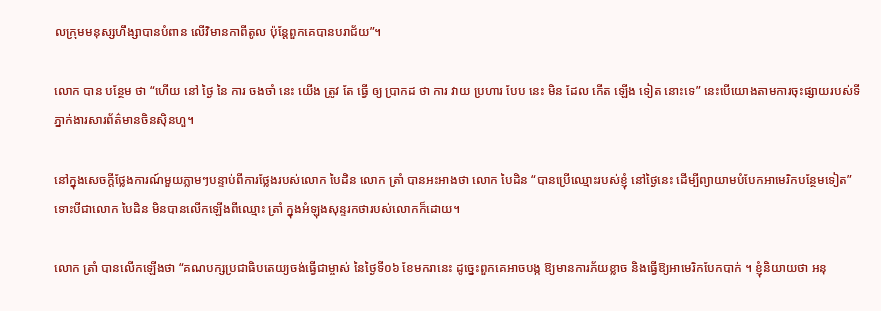លក្រុមមនុស្សហឹង្សាបានបំពាន លើវិមានកាពីតូល ប៉ុន្តែពួកគេបានបរាជ័យ”។

លោក បាន បន្ថែម ថា “ហើយ នៅ ថ្ងៃ នៃ ការ ចងចាំ នេះ យើង ត្រូវ តែ ធ្វើ ឲ្យ ប្រាកដ ថា ការ វាយ ប្រហារ បែប នេះ មិន ដែល កើត ឡើង ទៀត នោះទេ” នេះបើយោងតាមការចុះផ្សាយរបស់ទីភ្នាក់ងារសារព័ត៌មានចិនស៊ិនហួ។

នៅក្នុងសេចក្តីថ្លែងការណ៍មួយភ្លាមៗបន្ទាប់ពីការថ្លែងរបស់លោក បៃដិន លោក ត្រាំ បានអះអាងថា លោក បៃដិន “បានប្រើឈ្មោះរបស់ខ្ញុំ នៅថ្ងៃនេះ ដើម្បីព្យាយាមបំបែកអាមេរិកបន្ថែមទៀត” ទោះបីជាលោក បៃដិន មិនបានលើកឡើងពីឈ្មោះ ត្រាំ ក្នុងអំឡុងសុន្ទរកថារបស់លោកក៏ដោយ។

លោក ត្រាំ បានលើកឡើងថា “គណបក្សប្រជាធិបតេយ្យចង់ធ្វើជាម្ចាស់ នៃថ្ងៃទី០៦ ខែមករានេះ ដូច្នេះពួកគេអាចបង្ក ឱ្យមានការភ័យខ្លាច និងធ្វើឱ្យអាមេរិកបែកបាក់ ។ ខ្ញុំនិយាយថា អនុ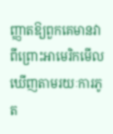ញ្ញាតឱ្យពួកគេមានវា ពីព្រោះអាមេរិកមើលឃើញតាមរយៈការភូត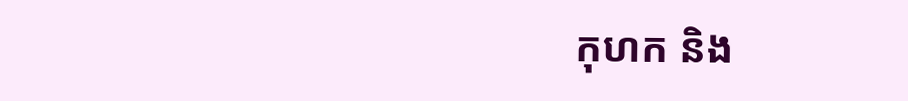កុហក និង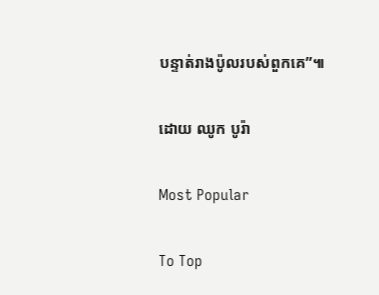បន្ទាត់រាងប៉ូលរបស់ពួកគេ”៕

ដោយ ឈូក បូរ៉ា

Most Popular

To Top